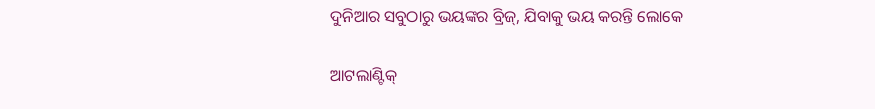ଦୁନିଆର ସବୁଠାରୁ ଭୟଙ୍କର ବ୍ରିଜ୍, ଯିବାକୁ ଭୟ କରନ୍ତି ଲୋକେ

ଆଟଲାଣ୍ଟିକ୍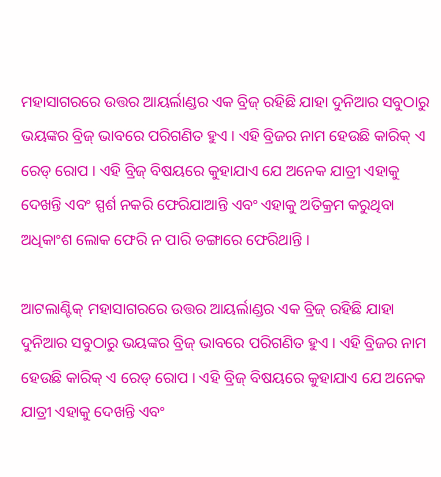ମହାସାଗରରେ ଉତ୍ତର ଆୟର୍ଲାଣ୍ଡର ଏକ ବ୍ରିଜ୍ ରହିଛି ଯାହା ଦୁନିଆର ସବୁଠାରୁ ଭୟଙ୍କର ବ୍ରିଜ୍ ଭାବରେ ପରିଗଣିତ ହୁଏ । ଏହି ବ୍ରିଜର ନାମ ହେଉଛି କାରିକ୍ ଏ ରେଡ୍ ରୋପ । ଏହି ବ୍ରିଜ୍ ବିଷୟରେ କୁହାଯାଏ ଯେ ଅନେକ ଯାତ୍ରୀ ଏହାକୁ ଦେଖନ୍ତି ଏବଂ ସ୍ପର୍ଶ ନକରି ଫେରିଯାଆନ୍ତି ଏବଂ ଏହାକୁ ଅତିକ୍ରମ କରୁଥିବା ଅଧିକାଂଶ ଲୋକ ଫେରି ନ ପାରି ଡଙ୍ଗାରେ ଫେରିଥାନ୍ତି ।

ଆଟଲାଣ୍ଟିକ୍ ମହାସାଗରରେ ଉତ୍ତର ଆୟର୍ଲାଣ୍ଡର ଏକ ବ୍ରିଜ୍ ରହିଛି ଯାହା ଦୁନିଆର ସବୁଠାରୁ ଭୟଙ୍କର ବ୍ରିଜ୍ ଭାବରେ ପରିଗଣିତ ହୁଏ । ଏହି ବ୍ରିଜର ନାମ ହେଉଛି କାରିକ୍ ଏ ରେଡ୍ ରୋପ । ଏହି ବ୍ରିଜ୍ ବିଷୟରେ କୁହାଯାଏ ଯେ ଅନେକ ଯାତ୍ରୀ ଏହାକୁ ଦେଖନ୍ତି ଏବଂ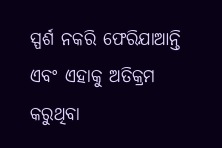ସ୍ପର୍ଶ ନକରି ଫେରିଯାଆନ୍ତି ଏବଂ ଏହାକୁ ଅତିକ୍ରମ କରୁଥିବା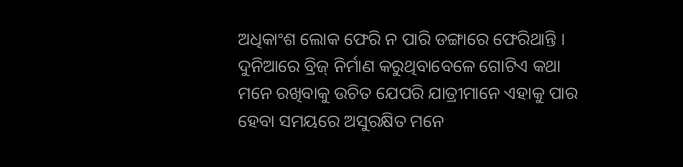ଅଧିକାଂଶ ଲୋକ ଫେରି ନ ପାରି ଡଙ୍ଗାରେ ଫେରିଥାନ୍ତି । ଦୁନିଆରେ ବ୍ରିଜ୍ ନିର୍ମାଣ କରୁଥିବାବେଳେ ଗୋଟିଏ କଥା ମନେ ରଖିବାକୁ ଉଚିତ ଯେପରି ଯାତ୍ରୀମାନେ ଏହାକୁ ପାର ହେବା ସମୟରେ ଅସୁରକ୍ଷିତ ମନେ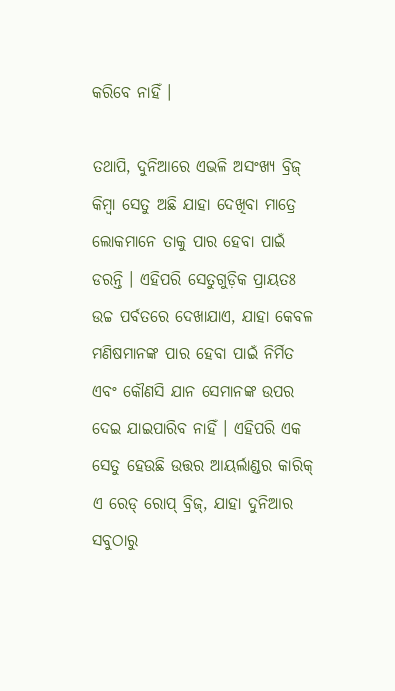କରିବେ ନାହିଁ ।

ତଥାପି, ଦୁନିଆରେ ଏଭଳି ଅସଂଖ୍ୟ ବ୍ରିଜ୍ କିମ୍ବା ସେତୁ ଅଛି ଯାହା ଦେଖିବା ମାତ୍ରେ ଲୋକମାନେ ତାକୁ ପାର ହେବା ପାଇଁ ଡରନ୍ତି । ଏହିପରି ସେତୁଗୁଡ଼ିକ ପ୍ରାୟତଃ ଉଚ୍ଚ ପର୍ବତରେ ଦେଖାଯାଏ, ଯାହା କେବଳ ମଣିଷମାନଙ୍କ ପାର ହେବା ପାଇଁ ନିର୍ମିତ ଏବଂ କୌଣସି ଯାନ ସେମାନଙ୍କ ଉପର ଦେଇ ଯାଇପାରିବ ନାହିଁ । ଏହିପରି ଏକ ସେତୁ ହେଉଛି ଉତ୍ତର ଆୟର୍ଲାଣ୍ଡର କାରିକ୍ ଏ ରେଡ୍ ରୋପ୍ ବ୍ରିଜ୍, ଯାହା ଦୁନିଆର ସବୁଠାରୁ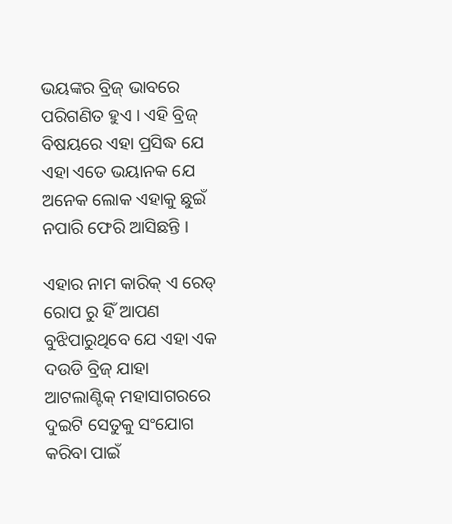ଭୟଙ୍କର ବ୍ରିଜ୍ ଭାବରେ ପରିଗଣିତ ହୁଏ । ଏହି ବ୍ରିଜ୍ ବିଷୟରେ ଏହା ପ୍ରସିଦ୍ଧ ଯେ ଏହା ଏତେ ଭୟାନକ ଯେ ଅନେକ ଲୋକ ଏହାକୁ ଛୁଇଁ ନପାରି ଫେରି ଆସିଛନ୍ତି ।

ଏହାର ନାମ କାରିକ୍ ଏ ରେଡ୍ ରୋପ ରୁ ହିଁ ଆପଣ ବୁଝିପାରୁଥିବେ ଯେ ଏହା ଏକ ଦଉଡି ବ୍ରିଜ୍ ଯାହା ଆଟଲାଣ୍ଟିକ୍ ମହାସାଗରରେ ଦୁଇଟି ସେତୁକୁ ସଂଯୋଗ କରିବା ପାଇଁ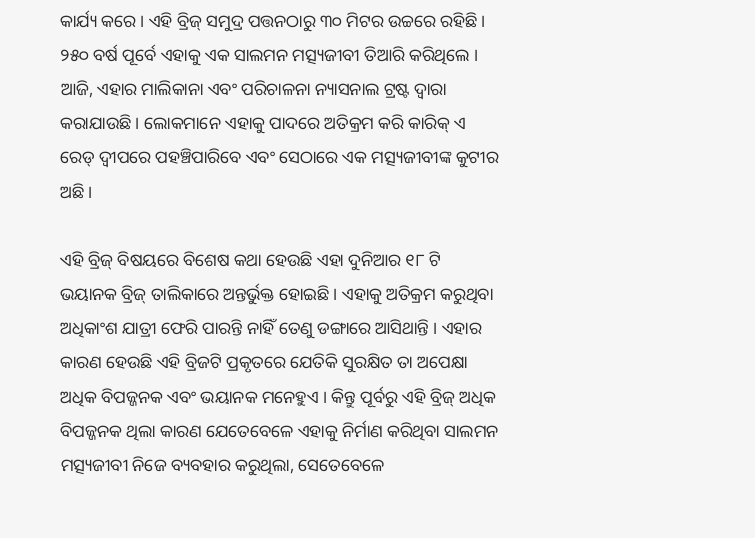କାର୍ଯ୍ୟ କରେ । ଏହି ବ୍ରିଜ୍ ସମୁଦ୍ର ପତ୍ତନଠାରୁ ୩୦ ମିଟର ଉଚ୍ଚରେ ରହିଛି । ୨୫୦ ବର୍ଷ ପୂର୍ବେ ଏହାକୁ ଏକ ସାଲମନ ମତ୍ସ୍ୟଜୀବୀ ତିଆରି କରିଥିଲେ । ଆଜି, ଏହାର ମାଲିକାନା ଏବଂ ପରିଚାଳନା ନ୍ୟାସନାଲ ଟ୍ରଷ୍ଟ ଦ୍ୱାରା କରାଯାଉଛି । ଲୋକମାନେ ଏହାକୁ ପାଦରେ ଅତିକ୍ରମ କରି କାରିକ୍ ଏ ରେଡ୍ ଦ୍ୱୀପରେ ପହଞ୍ଚିପାରିବେ ଏବଂ ସେଠାରେ ଏକ ମତ୍ସ୍ୟଜୀବୀଙ୍କ କୁଟୀର ଅଛି ।

ଏହି ବ୍ରିଜ୍ ବିଷୟରେ ବିଶେଷ କଥା ହେଉଛି ଏହା ଦୁନିଆର ୧୮ ଟି ଭୟାନକ ବ୍ରିଜ୍ ତାଲିକାରେ ଅନ୍ତର୍ଭୁକ୍ତ ହୋଇଛି । ଏହାକୁ ଅତିକ୍ରମ କରୁଥିବା ଅଧିକାଂଶ ଯାତ୍ରୀ ଫେରି ପାରନ୍ତି ନାହିଁ ତେଣୁ ଡଙ୍ଗାରେ ଆସିଥାନ୍ତି । ଏହାର କାରଣ ହେଉଛି ଏହି ବ୍ରିଜଟି ପ୍ରକୃତରେ ଯେତିକି ସୁରକ୍ଷିତ ତା ଅପେକ୍ଷା ଅଧିକ ବିପଜ୍ଜନକ ଏବଂ ଭୟାନକ ମନେହୁଏ । କିନ୍ତୁ ପୂର୍ବରୁ ଏହି ବ୍ରିଜ୍ ଅଧିକ ବିପଜ୍ଜନକ ଥିଲା କାରଣ ଯେତେବେଳେ ଏହାକୁ ନିର୍ମାଣ କରିଥିବା ସାଲମନ ମତ୍ସ୍ୟଜୀବୀ ନିଜେ ବ୍ୟବହାର କରୁଥିଲା, ସେତେବେଳେ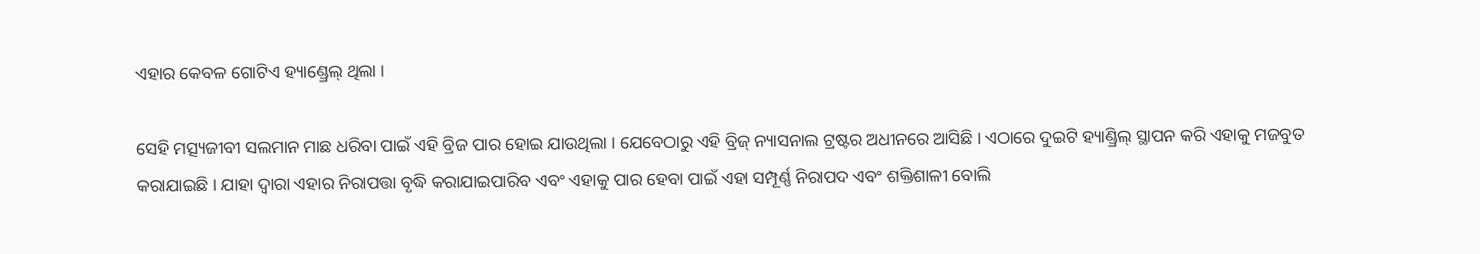ଏହାର କେବଳ ଗୋଟିଏ ହ୍ୟାଣ୍ଡ୍ରେଲ୍ ଥିଲା ।

ସେହି ମତ୍ସ୍ୟଜୀବୀ ସଲମାନ ମାଛ ଧରିବା ପାଇଁ ଏହି ବ୍ରିଜ ପାର ହୋଇ ଯାଉଥିଲା । ଯେବେଠାରୁ ଏହି ବ୍ରିଜ୍ ନ୍ୟାସନାଲ ଟ୍ରଷ୍ଟର ଅଧୀନରେ ଆସିଛି । ଏଠାରେ ଦୁଇଟି ହ୍ୟାଣ୍ଡ୍ରିଲ୍ ସ୍ଥାପନ କରି ଏହାକୁ ମଜବୁତ କରାଯାଇଛି । ଯାହା ଦ୍ୱାରା ଏହାର ନିରାପତ୍ତା ବୃଦ୍ଧି କରାଯାଇପାରିବ ଏବଂ ଏହାକୁ ପାର ହେବା ପାଇଁ ଏହା ସମ୍ପୂର୍ଣ୍ଣ ନିରାପଦ ଏବଂ ଶକ୍ତିଶାଳୀ ବୋଲି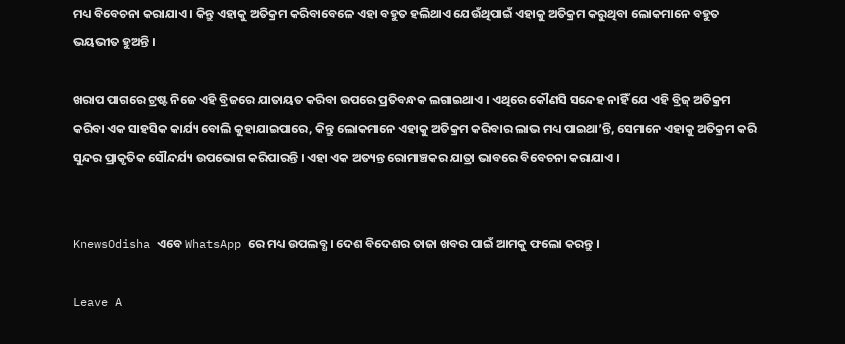ମଧ୍ୟ ବିବେଚନା କରାଯାଏ । କିନ୍ତୁ ଏହାକୁ ଅତିକ୍ରମ କରିବାବେଳେ ଏହା ବହୁତ ହଲିଥାଏ ଯେଉଁଥିପାଇଁ ଏହାକୁ ଅତିକ୍ରମ କରୁଥିବା ଲୋକମାନେ ବହୁତ ଭୟଭୀତ ହୁଅନ୍ତି ।

ଖରାପ ପାଗରେ ଟ୍ରଷ୍ଟ ନିଜେ ଏହି ବ୍ରିଜରେ ଯାତାୟତ କରିବା ଉପରେ ପ୍ରତିବନ୍ଧକ ଲଗାଇଥାଏ । ଏଥିରେ କୌଣସି ସନ୍ଦେହ ନାହିଁ ଯେ ଏହି ବ୍ରିଜ୍ ଅତିକ୍ରମ କରିବା ଏକ ସାହସିକ କାର୍ଯ୍ୟ ବୋଲି କୁହାଯାଇପାରେ, କିନ୍ତୁ ଲୋକମାନେ ଏହାକୁ ଅତିକ୍ରମ କରିବାର ଲାଭ ମଧ୍ୟ ପାଇଥା’ନ୍ତି, ସେମାନେ ଏହାକୁ ଅତିକ୍ରମ କରି ସୁନ୍ଦର ପ୍ରାକୃତିକ ସୌନ୍ଦର୍ଯ୍ୟ ଉପଭୋଗ କରିପାରନ୍ତି । ଏହା ଏକ ଅତ୍ୟନ୍ତ ରୋମାଞ୍ଚକର ଯାତ୍ରା ଭାବରେ ବିବେଚନା କରାଯାଏ ।


KnewsOdisha ଏବେ WhatsApp ରେ ମଧ୍ୟ ଉପଲବ୍ଧ । ଦେଶ ବିଦେଶର ତାଜା ଖବର ପାଇଁ ଆମକୁ ଫଲୋ କରନ୍ତୁ ।

Leave A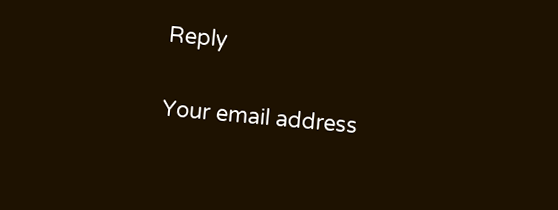Reply

Your email address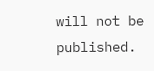will not be published.